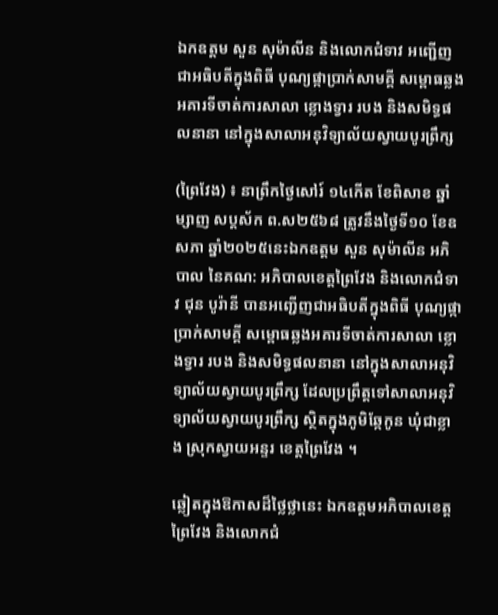ឯកឧត្តម សួន សុម៉ាលីន និងលោកជំទាវ អញ្ជើញជាអធិបតីក្នុងពិធី បុណ្យផ្កាប្រាក់សាមគ្គី សម្ពោធឆ្លងអគារទីចាត់ការសាលា ខ្លោងទ្វារ របង និងសមិទ្ធផលនានា នៅក្នុងសាលាអនុវិទ្យាល័យស្វាយបូរព្រឹក្ស

(ព្រៃវែង) ៖ នាព្រឹកថ្ងៃសៅរ៍ ១៤កើត ខែពិសាខ ឆ្នាំម្សាញ សប្តស័ក ព.ស២៥៦៨ ត្រូវនឹងថ្ងៃទី១០ ខែឧសភា ឆ្នាំ២០២៥នេះឯកឧត្តម សួន សុម៉ាលីន អភិបាល នៃគណ: អភិបាលខេត្តព្រៃវែង និងលោកជំទាវ ជុន បូរ៉ានី បានអញ្ជើញជាអធិបតីក្នុងពិធី បុណ្យផ្កាប្រាក់សាមគ្គី សម្ពោធឆ្លងអគារទីចាត់ការសាលា ខ្លោងទ្វារ របង និងសមិទ្ធផលនានា នៅក្នុងសាលាអនុវិទ្យាល័យស្វាយបូរព្រឹក្ស ដែលប្រព្រឹត្តទៅសាលាអនុវិទ្យាល័យស្វាយបូរព្រឹក្ស ស្ថិតក្នុងភូមិឆ្កែកូន ឃុំជាខ្លាង ស្រុកស្វាយអន្ទរ ខេត្តព្រៃវែង ។

ឆ្លៀតក្នុងឱកាសដ៏ថ្លៃថ្លានេះ ឯកឧត្តមអភិបាលខេត្តព្រៃវែង និងលោកជំ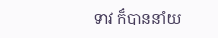ទាវ ក៏បាននាំយ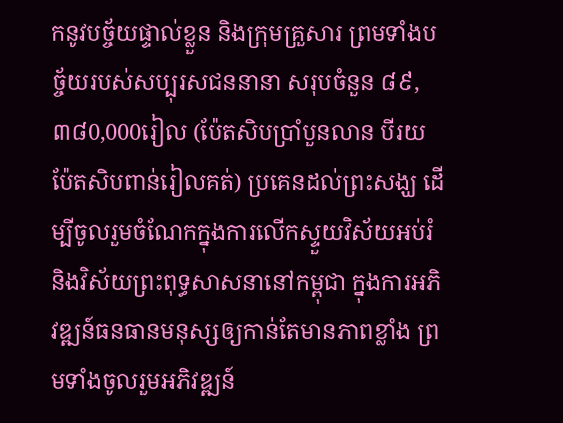កនូវបច្ច័យផ្ទាល់ខ្លួន និងក្រុមគ្រួសារ ព្រមទាំងបច្ច័យរបស់សប្បុរសជននានា សរុបចំនួន ៨៩,៣៨0,000រៀល (ប៉ែតសិបប្រាំបួនលាន បីរយប៉ែតសិបពាន់រៀលគត់) ប្រគេនដល់ព្រះសង្ឃ ដើម្បីចូលរួមចំណែកក្នុងការលើកស្ទួយវិស័យអប់រំ និងវិស័យព្រះពុទ្ធសាសនានៅកម្ពុជា ក្នុងការអភិវឌ្ឍន៍ធនធានមនុស្សឲ្យកាន់តែមានភាពខ្លាំង ព្រមទាំងចូលរួមអភិវឌ្ឍន៍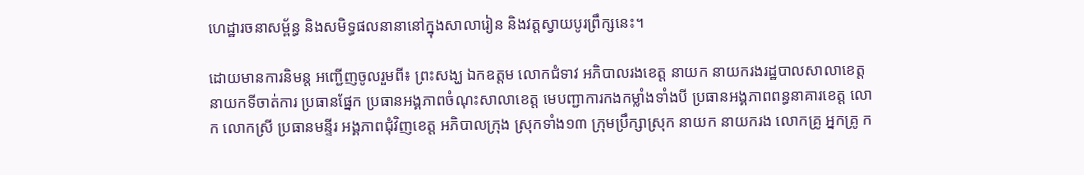ហេដ្ឋារចនាសម្ព័ន្ធ និងសមិទ្ធផលនានានៅក្នុងសាលារៀន និងវត្តស្វាយបូរព្រឹក្សនេះ។

ដោយមានការនិមន្ត អញ្ជើញចូលរួមពី៖ ព្រះសង្ឃ ឯកឧត្តម លោកជំទាវ អភិបាលរងខេត្ត នាយក នាយករងរដ្ឋបាលសាលាខេត្ត នាយកទីចាត់ការ ប្រធានផ្នែក ប្រធានអង្គភាពចំណុះសាលាខេត្ត មេបញ្ជាការកងកម្លាំងទាំងបី ប្រធានអង្គភាពពន្ធនាគារខេត្ត លោក លោកស្រី ប្រធានមន្ទីរ អង្គភាពជុំវិញខេត្ត អភិបាលក្រុង ស្រុកទាំង១៣ ក្រុមប្រឹក្សាស្រុក នាយក នាយករង លោកគ្រូ អ្នកគ្រូ ក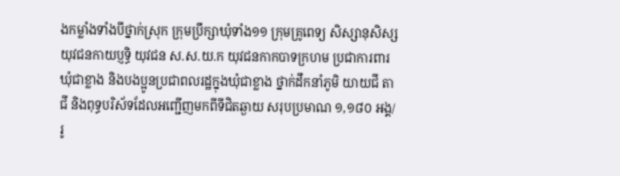ងកម្លាំងទាំងបីថ្នាក់ស្រុក ក្រុមប្រឹក្សាឃុំទាំង១១ ក្រុមគ្រូពេទ្យ សិស្សានុសិស្ស យុវជនកាយប្ញទ្ធិ យុវជន ស.ស.យ.ក យុវជនកាកបាទក្រហម ប្រជាការពារឃុំជាខ្លាង និងបងប្អូនប្រជាពលរដ្ឋក្នុងឃុំជាខ្លាង ថ្នាក់ដឹកនាំភូមិ យាយជី តាជី និងពុទ្ធបរិស័ទដែលអញ្ជើញមកពីទីជិតឆ្ងាយ សរុបប្រមាណ ១,១៨០ អង្គ/រូ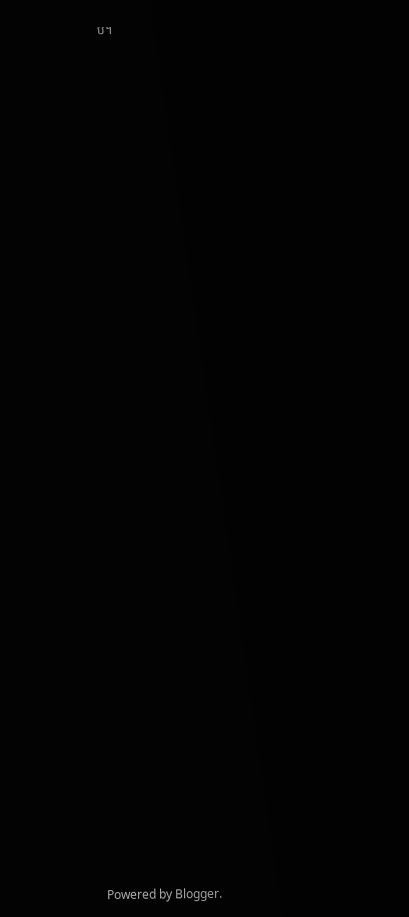ប។






































Powered by Blogger.